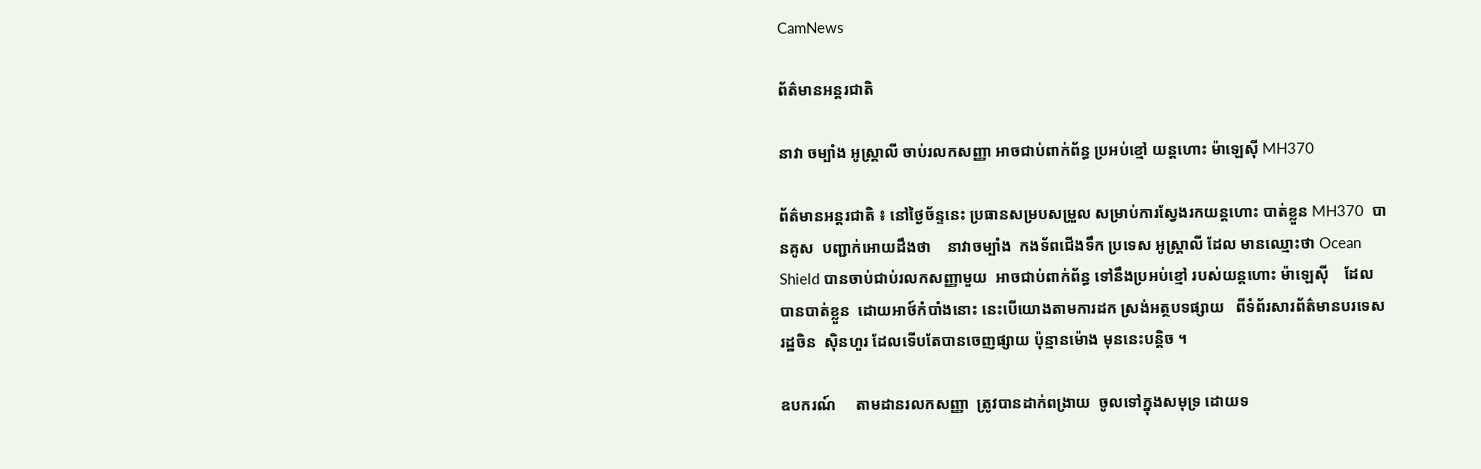CamNews

ព័ត៌មានអន្តរជាតិ

នាវា ចម្បាំង អូស្រ្តាលី ចាប់រលកសញ្ញា អាចជាប់ពាក់ព័ន្ធ ប្រអប់ខ្មៅ យន្តហោះ ម៉ាឡេស៊ី MH370

ព័ត៌មានអន្តរជាតិ ៖ នៅថ្ងៃច័ន្ទនេះ ប្រធានសម្របសម្រួល សម្រាប់ការស្វែងរកយន្តហោះ បាត់ខ្លួន MH370  បានគូស  បញ្ជាក់អោយដឹងថា    នាវាចម្បាំង  កងទ័ពជើងទឹក ប្រទេស អូស្រ្តាលី ដែល មានឈ្មោះថា Ocean Shield បានចាប់ជាប់រលកសញ្ញាមួយ  អាចជាប់ពាក់ព័ន្ធ ទៅនឹងប្រអប់ខ្មៅ របស់យន្តហោះ ម៉ាឡេស៊ី    ដែល បានបាត់ខ្លួន  ដោយអាថ៍កំបាំងនោះ នេះបើយោងតាមការដក ស្រង់អត្ថបទផ្សាយ   ពីទំព័រសារព័ត៌មានបរទេស  រដ្ឋចិន  ស៊ិនហួរ ដែលទើបតែបានចេញផ្សាយ ប៉ុន្មានម៉ោង មុននេះបន្តិច ។

ឧបករណ៍     តាមដានរលកសញ្ញា  ត្រូវបានដាក់ពង្រាយ  ចូលទៅក្នុងសមុទ្រ ដោយទ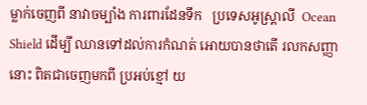ម្លាក់ចេញពី នាវាចម្បាំង ការពារដែនទឹក   ប្រទេសអូស្រ្តាលី  Ocean   Shield ដើម្បី ឈានទៅដល់ការកំណត់ អោយបានថាតើ រលកសញ្ញានោះ ពិតជាចេញមកពី ប្រអប់ខ្មៅ យ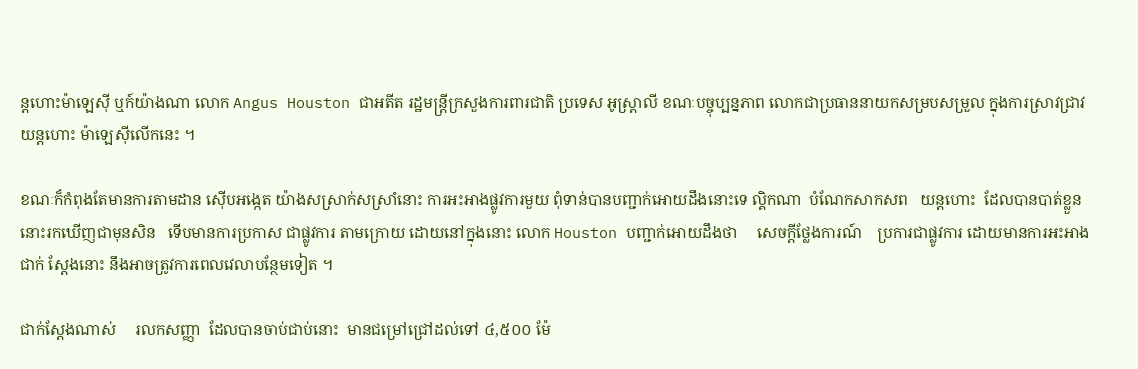ន្តហោះម៉ាឡេស៊ី ឬក៍យ៉ាងណា លោក Angus Houston ជាអតីត រដ្ឋមន្រ្តីក្រសួងការពារជាតិ ប្រទេស អូស្រ្តាលី ខណៈបច្ចុប្បន្នភាព លោកជាប្រធាននាយកសម្របសម្រួល ក្នុងការស្រាវជ្រាវ យន្តហោះ ម៉ាឡេស៊ីលើកនេះ ។

ខណៈក៏កំពុងតែមានការតាមដាន ស៊ើបអង្កេត យ៉ាងសស្រាក់សស្រាំនោះ ការអះអាងផ្លូវការមួយ ពុំទាន់បានបញ្ជាក់អោយដឹងនោះទេ ល្គិកណា  បំណែកសាកសព   យន្តហោះ  ដែលបានបាត់ខ្លួន នោះរកឃើញជាមុនសិន   ទើបមានការប្រកាស ជាផ្លូវការ តាមក្រោយ ដោយនៅក្នុងនោះ លោក Houston បញ្ជាក់អោយដឹងថា     សេចក្តីថ្លែងការណ៍    ប្រការជាផ្លូវការ ដោយមានការអះអាងជាក់ ស្តែងនោះ នឹងអាចត្រូវការពេលវេលាបន្ថែមទៀត ។

ជាក់ស្តែងណាស់     រលកសញ្ញា  ដែលបានចាប់ជាប់នោះ  មានជម្រៅជ្រៅដល់ទៅ ៤,៥០០ ម៉ែ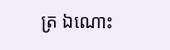ត្រ ឯណោះ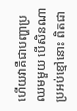ហើយវាគឺជាបញ្ហាប្រឈមមួយ បើសិនណា ប្រអប់ខ្មៅនោះ ពិតជា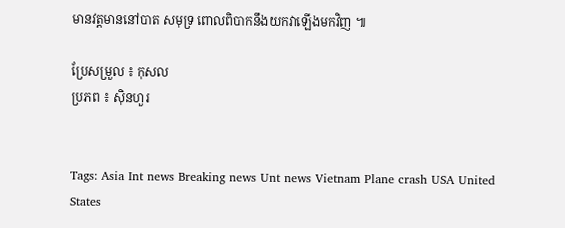មានវត្តមាននៅបាត សមុទ្រ ពោលពិបាកនឹងយកវាឡើងមកវិញ ៕

ប្រែសម្រួល ៖ កុសល
ប្រភព ៖ ស៊ិនហួរ


Tags: Asia Int news Breaking news Unt news Vietnam Plane crash USA United States